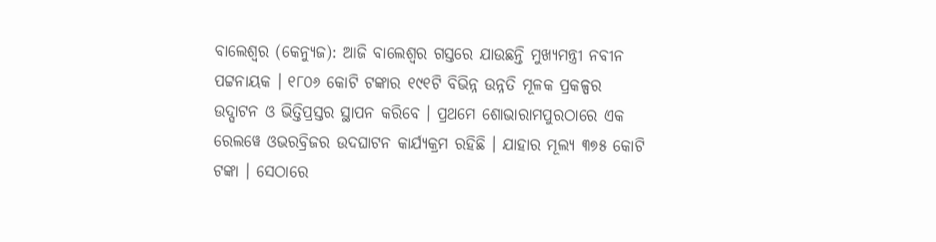ବାଲେଶ୍ୱର (କେନ୍ୟୁଜ): ଆଜି ବାଲେଶ୍ୱର ଗସ୍ତରେ ଯାଉଛନ୍ତି ମୁଖ୍ୟମନ୍ତ୍ରୀ ନବୀନ ପଟ୍ଟନାୟକ । ୧୮୦୬ କୋଟି ଟଙ୍କାର ୧୯୧ଟି ବିଭିନ୍ନ ଉନ୍ନତି ମୂଳକ ପ୍ରକଳ୍ପର ଉଦ୍ଘାଟନ ଓ ଭିତ୍ତିପ୍ରସ୍ତର ସ୍ଥାପନ କରିବେ । ପ୍ରଥମେ ଶୋଭାରାମପୁରଠାରେ ଏକ ରେଲୱେ ଓଭରବ୍ରିଜର ଉଦଘାଟନ କାର୍ଯ୍ୟକ୍ରମ ରହିଛି । ଯାହାର ମୂଲ୍ୟ ୩୭୫ କୋଟି ଟଙ୍କା । ସେଠାରେ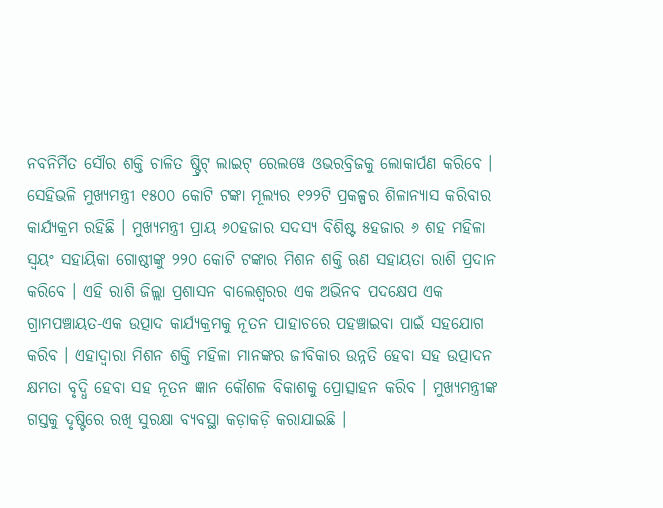ନବନିର୍ମିତ ସୌର ଶକ୍ତି ଚାଳିତ ଷ୍ଟ୍ରିଟ୍ ଲାଇଟ୍ ରେଲୱେ ଓଭରବ୍ରିଜକୁ ଲୋକାର୍ପଣ କରିବେ ।
ସେହିଭଳି ମୁଖ୍ୟମନ୍ତ୍ରୀ ୧୫୦୦ କୋଟି ଟଙ୍କା ମୂଲ୍ୟର ୧୨୨ଟି ପ୍ରକଳ୍ପର ଶିଳାନ୍ୟାସ କରିବାର କାର୍ଯ୍ୟକ୍ରମ ରହିଛି । ମୁଖ୍ୟମନ୍ତ୍ରୀ ପ୍ରାୟ ୬୦ହଜାର ସଦସ୍ୟ ବିଶିଷ୍ଟ ୫ହଜାର ୬ ଶହ ମହିଳା ସ୍ୱୟଂ ସହାୟିକା ଗୋଷ୍ଠୀଙ୍କୁ ୨୨୦ କୋଟି ଟଙ୍କାର ମିଶନ ଶକ୍ତି ଋଣ ସହାୟତା ରାଶି ପ୍ରଦାନ କରିବେ । ଏହି ରାଶି ଜିଲ୍ଲା ପ୍ରଶାସନ ବାଲେଶ୍ଵରର ଏକ ଅଭିନବ ପଦକ୍ଷେପ ଏକ ଗ୍ରାମପଞ୍ଚାୟତ-ଏକ ଉତ୍ପାଦ କାର୍ଯ୍ୟକ୍ରମକୁ ନୂତନ ପାହାଚରେ ପହଞ୍ଚାଇବା ପାଇଁ ସହଯୋଗ କରିବ । ଏହାଦ୍ୱାରା ମିଶନ ଶକ୍ତି ମହିଳା ମାନଙ୍କର ଜୀବିକାର ଉନ୍ନତି ହେବା ସହ ଉତ୍ପାଦନ କ୍ଷମତା ବୃଦ୍ଧି ହେବା ସହ ନୂତନ ଜ୍ଞାନ କୌଶଳ ବିକାଶକୁ ପ୍ରୋତ୍ସାହନ କରିବ । ମୁଖ୍ୟମନ୍ତ୍ରୀଙ୍କ ଗସ୍ତକୁ ଦୃଷ୍ଟିରେ ରଖି ସୁରକ୍ଷା ବ୍ୟବସ୍ଥା କଡ଼ାକଡ଼ି କରାଯାଇଛି ।